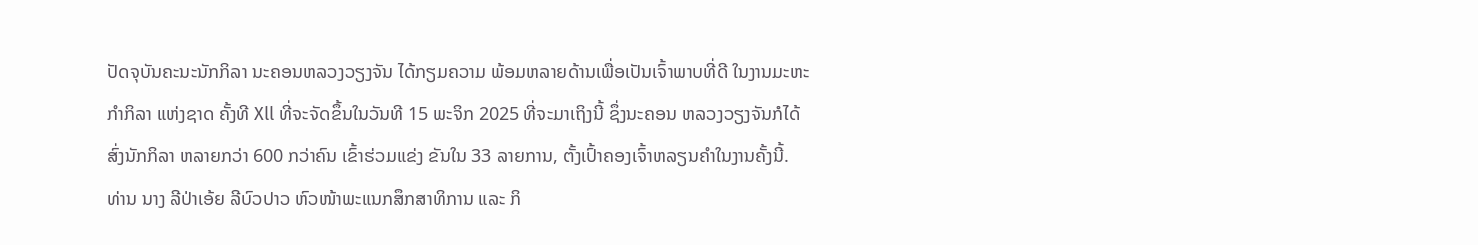ປັດຈຸບັນຄະນະນັກກິລາ ນະຄອນຫລວງວຽງຈັນ ໄດ້ກຽມຄວາມ ພ້ອມຫລາຍດ້ານເພື່ອເປັນເຈົ້າພາບທີ່ດີ ໃນງານມະຫະກຳກິລາ ແຫ່ງຊາດ ຄັ້ງທີ Xll ທີ່ຈະຈັດຂຶ້ນໃນວັນທີ 15 ພະຈິກ 2025 ທີ່ຈະມາເຖິງນີ້ ຊຶ່ງນະຄອນ ຫລວງວຽງຈັນກໍໄດ້ສົ່ງນັກກິລາ ຫລາຍກວ່າ 600 ກວ່າຄົນ ເຂົ້າຮ່ວມແຂ່ງ ຂັນໃນ 33 ລາຍການ, ຕັ້ງເປົ້າຄອງເຈົ້າຫລຽນຄໍາໃນງານຄັ້ງນີ້.
ທ່ານ ນາງ ລີປ່າເອ້ຍ ລີບົວປາວ ຫົວໜ້າພະແນກສຶກສາທິການ ແລະ ກິ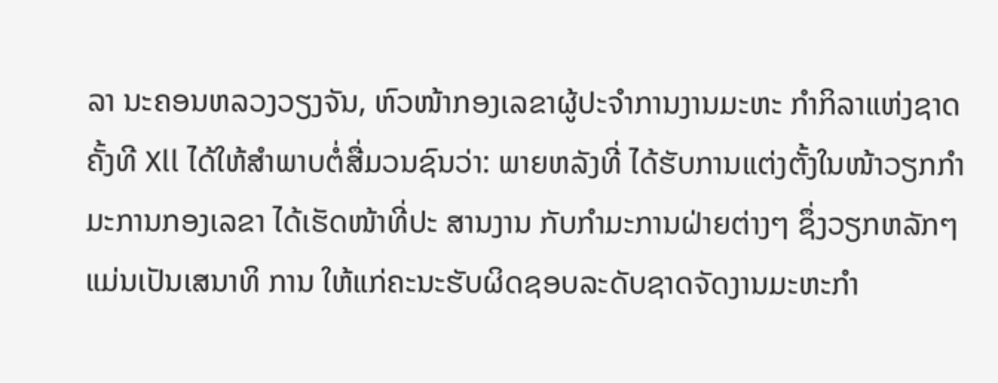ລາ ນະຄອນຫລວງວຽງຈັນ, ຫົວໜ້າກອງເລຂາຜູ້ປະຈຳການງານມະຫະ ກຳກິລາແຫ່ງຊາດ ຄັ້ງທີ Xll ໄດ້ໃຫ້ສຳພາບຕໍ່ສື່ມວນຊົນວ່າ: ພາຍຫລັງທີ່ ໄດ້ຮັບການແຕ່ງຕັ້ງໃນໜ້າວຽກກຳມະການກອງເລຂາ ໄດ້ເຮັດໜ້າທີ່ປະ ສານງານ ກັບກຳມະການຝ່າຍຕ່າງໆ ຊຶ່ງວຽກຫລັກໆແມ່ນເປັນເສນາທິ ການ ໃຫ້ແກ່ຄະນະຮັບຜິດຊອບລະດັບຊາດຈັດງານມະຫະກຳ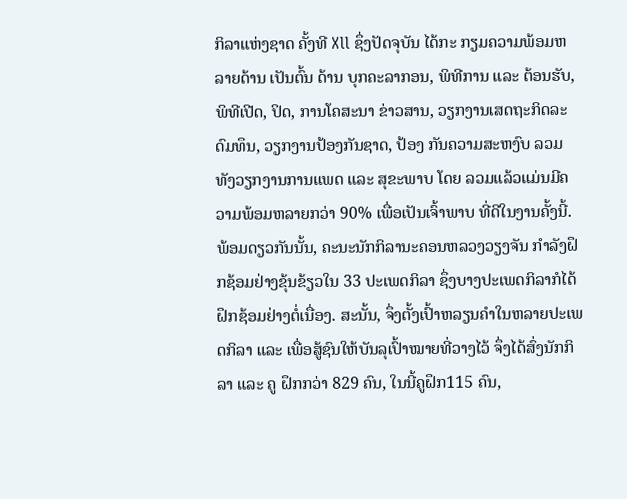ກິລາແຫ່ງຊາດ ຄັ້ງທີ Xll ຊຶ່ງປັດຈຸບັນ ໄດ້ກະ ກຽມຄວາມພ້ອມຫລາຍດ້ານ ເປັນຕົ້ນ ດ້ານ ບຸກຄະລາກອນ, ພິທີການ ແລະ ຕ້ອນຮັບ, ພິທີເປີດ, ປິດ, ການໂຄສະນາ ຂ່າວສານ, ວຽກງານເສດຖະກິດລະດົມທຶນ, ວຽກງານປ້ອງກັນຊາດ, ປ້ອງ ກັນຄວາມສະຫງົບ ລວມທັງວຽກງານການແພດ ແລະ ສຸຂະພາບ ໂດຍ ລວມແລ້ວແມ່ນມີຄວາມພ້ອມຫລາຍກວ່າ 90% ເພື່ອເປັນເຈົ້າພາບ ທີ່ດີໃນງານຄັ້ງນີ້. ພ້ອມດຽວກັນນັ້ນ, ຄະນະນັກກິລານະຄອນຫລວງວຽງຈັນ ກຳລັງຝຶກຊ້ອມຢ່າງຂຸ້ນຂ້ຽວໃນ 33 ປະເພດກິລາ ຊຶ່ງບາງປະເພດກິລາກໍໄດ້ ຝຶກຊ້ອມຢ່າງຕໍ່ເນື່ອງ. ສະນັ້ນ, ຈຶ່ງຕັ້ງເປົ້າຫລຽນຄຳໃນຫລາຍປະເພດກິລາ ແລະ ເພື່ອສູ້ຊົນໃຫ້ບັນລຸເປົ້າໝາຍທີ່ວາງໄວ້ ຈຶ່ງໄດ້ສົ່ງນັກກິລາ ແລະ ຄູ ຝຶກກວ່າ 829 ຄົນ, ໃນນີ້ຄູຝຶກ115 ຄົນ,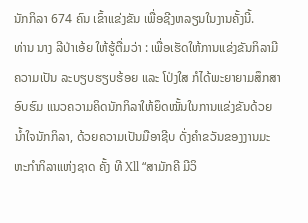ນັກກິລາ 674 ຄົນ ເຂົ້າແຂ່ງຂັນ ເພື່ອຊີງຫລຽນໃນງານຄັ້ງນີ້.
ທ່ານ ນາງ ລີປ່າເອ້ຍ ໃຫ້ຮູ້ຕື່ມວ່າ : ເພື່ອເຮັດໃຫ້ການແຂ່ງຂັນກິລາມີ ຄວາມເປັນ ລະບຽບຮຽບຮ້ອຍ ແລະ ໂປ່ງໃສ ກໍໄດ້ພະຍາຍາມສຶກສາອົບຮົມ ແນວຄວາມຄິດນັກກິລາໃຫ້ຍຶດໝັ້ນໃນການແຂ່ງຂັນດ້ວຍນໍ້າໃຈນັກກິລາ, ດ້ວຍຄວາມເປັນມືອາຊີບ ດັ່ງຄຳຂວັນຂອງງານມະຫະກຳກິລາແຫ່ງຊາດ ຄັ້ງ ທີ Xll “ສາມັກຄີ ມີວິ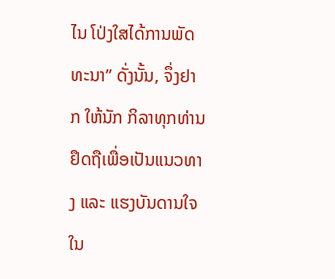ໄນ ໂປ່ງໃສໄດ້ການພັດທະນາ” ດັ່ງນັ້ນ, ຈຶ່ງຢາກ ໃຫ້ນັກ ກິລາທຸກທ່ານຢຶດຖືເພື່ອເປັນແນວທາງ ແລະ ແຮງບັນດານໃຈໃນ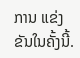ການ ແຂ່ງຂັນໃນຄັ້ງນີ້.